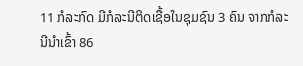11 ກໍລະກົດ ມີກໍລະນີຕິດເຊື້ອໃນຊຸມຊົນ 3 ຄົນ ຈາກກໍລະນີນຳເຂົ້າ 86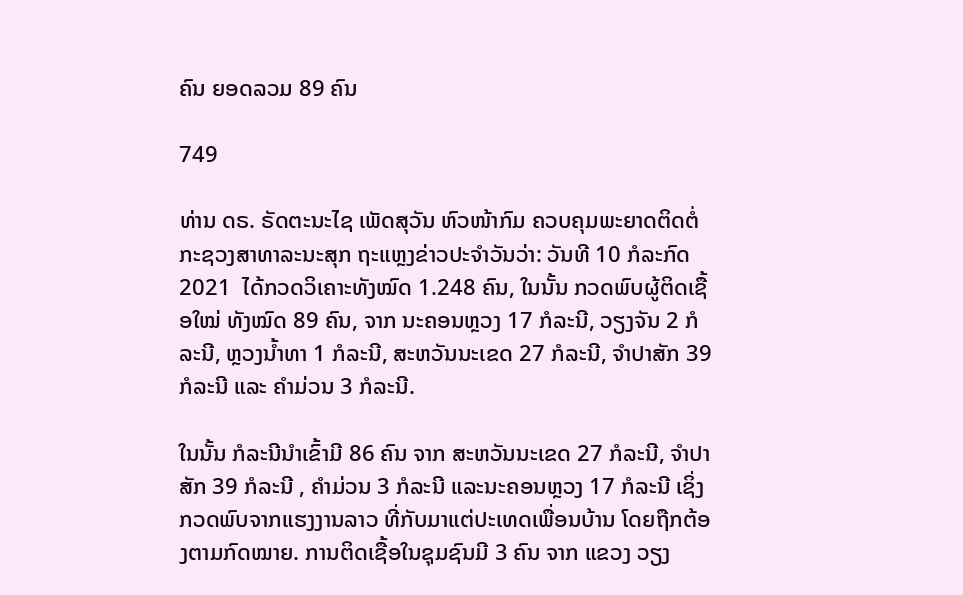ຄົນ ຍອດລວມ 89 ຄົນ

749

ທ່ານ ດຣ. ຣັດຕະນະໄຊ ເພັດສຸວັນ ຫົວໜ້າກົມ ຄວບຄຸມພະຍາດຕິດຕໍ່ ກະຊວງສາທາລະນະສຸກ ຖະແຫຼງຂ່າວປະຈຳວັນວ່າ: ວັນທີ 10 ກໍລະກົດ 2021  ໄດ້ກວດວິເຄາະທັງໝົດ 1.248 ຄົນ, ໃນນັ້ນ ກວດພົບຜູ້ຕິດເຊື້ອໃໝ່ ທັງໝົດ 89 ຄົນ, ຈາກ ນະຄອນຫຼວງ 17 ກໍລະນີ, ວຽງຈັນ 2 ກໍລະນີ, ຫຼວງນ້ຳທາ 1 ກໍລະນີ, ສະຫວັນນະເຂດ 27 ກໍລະນີ, ຈຳປາສັກ 39 ກໍລະນີ ແລະ ຄໍາມ່ວນ 3 ກໍລະນີ.

ໃນນັ້ນ ກໍລະນີນຳເຂົ້າມີ 86 ຄົນ ຈາກ ສະຫວັນນະເຂດ 27 ກໍລະນີ, ຈຳປາສັກ 39 ກໍລະນີ , ຄຳມ່ວນ 3 ກໍລະນີ ແລະນະຄອນຫຼວງ 17 ກໍລະນີ ເຊິ່ງກວດພົບຈາກແຮງງານລາວ ທີ່ກັບມາແຕ່ປະເທດເພື່ອນບ້ານ ໂດຍຖືກຕ້ອງຕາມກົດໝາຍ. ການຕິດເຊື້ອໃນຊຸມຊົນມີ 3 ຄົນ ຈາກ ແຂວງ ວຽງ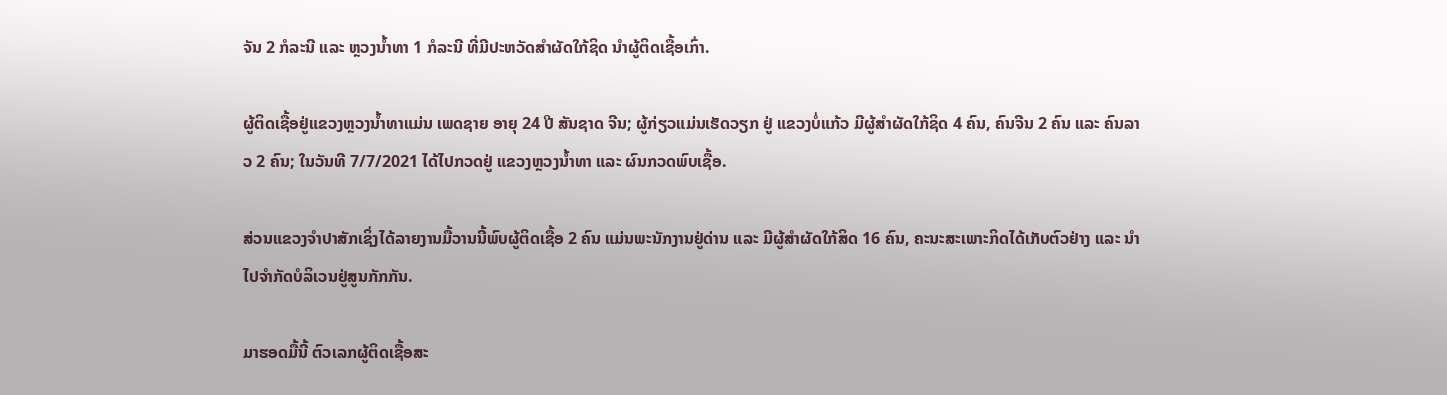ຈັນ 2 ກໍລະນີ ແລະ ຫຼວງນ້ຳທາ 1 ກໍລະນີ ທີ່ມີປະຫວັດສຳຜັດໃກ້ຊິດ ນຳຜູ້ຕິດເຊື້ອເກົ່າ.

ຜູ້ຕິດເຊື້ອຢູ່ແຂວງຫຼວງນໍ້າທາແມ່ນ ເພດຊາຍ ອາຍຸ 24 ປີ ສັນຊາດ ຈີນ; ຜູ້ກ່ຽວແມ່ນເຮັດວຽກ ຢູ່ ແຂວງບໍ່ແກ້ວ ມີຜູ້ສຳຜັດໃກ້ຊິດ 4 ຄົນ, ຄົນຈີນ 2 ຄົນ ແລະ ຄົນລາວ 2 ຄົນ; ໃນວັນທີ 7/7/2021 ໄດ້ໄປກວດຢູ່ ແຂວງຫຼວງນໍ້າທາ ແລະ ຜົນກວດພົບເຊື້ອ.

ສ່ວນແຂວງຈຳປາສັກເຊິ່ງໄດ້ລາຍງານມື້ວານນີ້ພົບຜູ້ຕິດເຊື້ອ 2 ຄົນ ແມ່ນພະນັກງານຢູ່ດ່ານ ແລະ ມີຜູ້ສຳຜັດໃກ້ສິດ 16 ຄົນ, ຄະນະສະເພາະກິດໄດ້ເກັບຕົວຢ່າງ ແລະ ນຳໄປຈຳກັດບໍລິເວນຢູ່ສູນກັກກັນ.

ມາຮອດມື້ນີ້ ຕົວເລກຜູ້ຕິດເຊື້ອສະ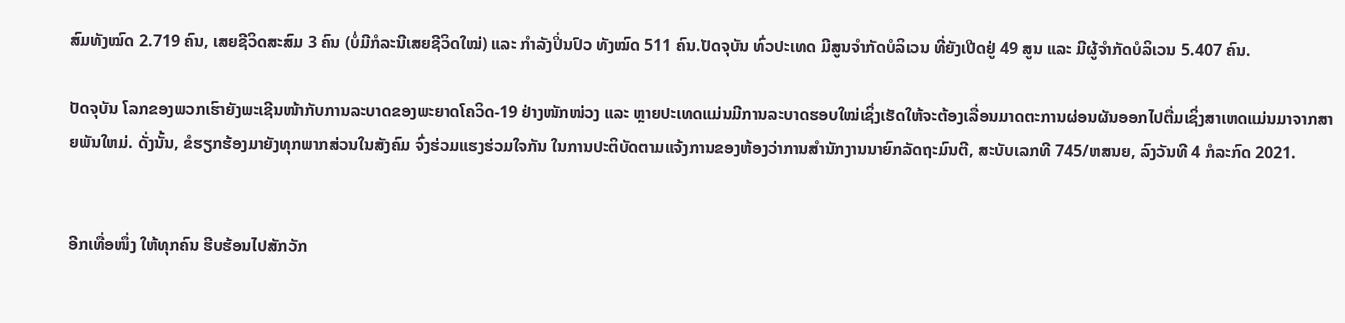ສົມທັງໝົດ 2.719 ຄົນ, ເສຍຊີວິດສະສົມ 3 ຄົນ (ບໍ່ມີກໍລະນີເສຍຊີວິດໃໝ່) ແລະ ກໍາລັງປິ່ນປົວ ທັງໝົດ 511 ຄົນ.ປັດຈຸບັນ ທົ່ວປະເທດ ມີສູນຈຳກັດບໍລິເວນ ທີ່ຍັງເປີດຢູ່ 49 ສູນ ແລະ ມີຜູ້ຈຳກັດບໍລິເວນ 5.407 ຄົນ.

ປັດຈຸບັນ ໂລກຂອງພວກເຮົາຍັງພະເຊີນໜ້າກັບການລະບາດຂອງພະຍາດໂຄວິດ-19 ຢ່າງໜັກໜ່ວງ ແລະ ຫຼາຍປະເທດແມ່ນມີການລະບາດຮອບໃໝ່ເຊິ່ງເຮັດໃຫ້ຈະຕ້ອງເລື່ອນມາດຕະການຜ່ອນຜັນອອກໄປຕື່ມເຊິ່ງສາເຫດແມ່ນມາຈາກສາຍພັນໃຫມ່. ດັ່ງນັ້ນ, ຂໍຮຽກຮ້ອງມາຍັງທຸກພາກສ່ວນໃນສັງຄົມ ຈົ່ງຮ່ວມແຮງຮ່ວມໃຈກັນ ໃນການປະຕິບັດຕາມແຈ້ງການຂອງຫ້ອງວ່າການສຳນັກງານນາຍົກລັດຖະມົນຕີ, ສະບັບເລກທີ 745/ຫສນຍ, ລົງວັນທີ 4 ກໍລະກົດ 2021.


ອີກເທື່ອໜຶ່ງ ໃຫ້ທຸກຄົນ ຮີບຮ້ອນໄປສັກວັກ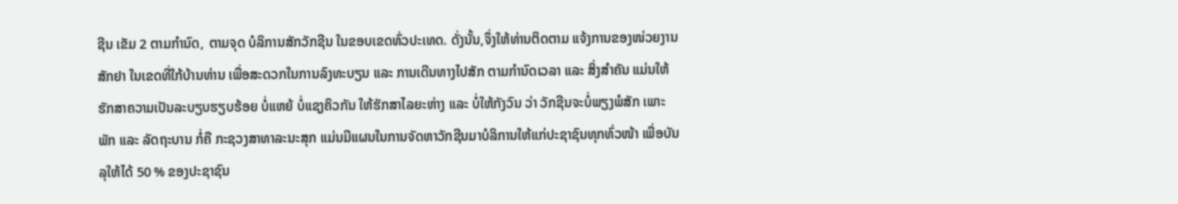ຊີນ ເຂັມ 2 ຕາມກຳນົດ, ຕາມຈຸດ ບໍລິການສັກວັກຊີນ ໃນຂອບເຂດທົ່ວປະເທດ. ດັ່ງນັ້ນ,ຈຶ່ງໃຫ້ທ່ານຕິດຕາມ ແຈ້ງການຂອງໜ່ວຍງານສັກຢາ ໃນເຂດທີ່ໃກ້ບ້ານທ່ານ ເພື່ອສະດວກໃນການລົງທະບຽນ ແລະ ການເດີນທາງໄປສັກ ຕາມກຳນົດເວລາ ແລະ ສິ່ງສຳຄັນ ແມ່ນໃຫ້ຮັກສາຄວາມເປັນລະບຽບຮຽບຮ້ອຍ ບໍ່ແຫຍ້ ບໍ່ແຊງຄິວກັນ ໃຫ້ຮັກສາໄລຍະຫ່າງ ແລະ ບໍ່ໃຫ້ກັງວົນ ວ່າ ວັກຊີນຈະບໍ່ພຽງພໍສັກ ເພາະ ພັກ ແລະ ລັດຖະບານ ກໍ່ຄື ກະຊວງສາທາລະນະສຸກ ແມ່ນມີແຜນໃນການຈັດຫາວັກຊີນມາບໍລິການໃຫ້ແກ່ປະຊາຊົນທຸກທົ່ວໜ້າ ເພື່ອບັນລຸໃຫ້ໄດ້ 50 % ຂອງປະຊາຊົນ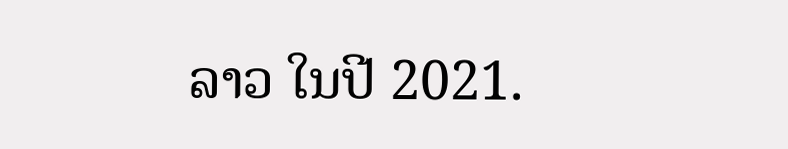ລາວ ໃນປີ 2021.